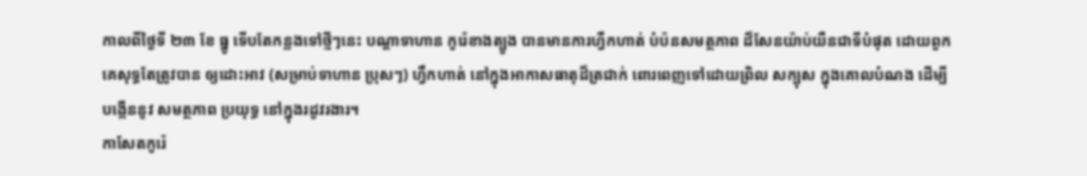កាលពីថ្ងៃទី ២៣ ខែ ធ្នូ ទើបតែកន្លងទៅថ្មីៗនេះ បណ្តាទាហាន កូរ៉េខាងត្បូង បានមានការហ្វឺកហាត់ បំប៉នសមត្ថភាព ដ៏សែនយ៉ាប់យឺនជាទីបំផុត ដោយពួកគេសុទ្ធតែត្រូវបាន ឲ្យដោះអាវ (សម្រាប់ទាហាន ប្រុសៗ) ហ្វឹកហាត់ នៅក្នុងអាកាសធាតុដ៏ត្រជាក់ ពោរពេញទៅដោយព្រិល សក្បុស ក្នុងគោលបំណង ដើម្បីបង្កើននូវ សមត្ថភាព ប្រយុទ្ធ នៅក្នុងរដូវរងារ។
កាសែតកូរ៉េ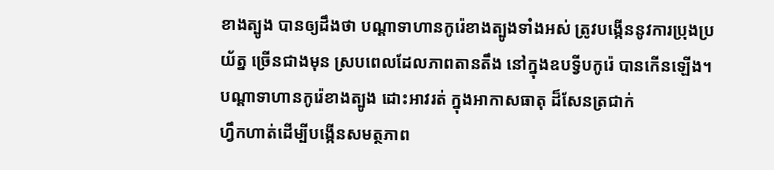ខាងត្បូង បានឲ្យដឹងថា បណ្តាទាហានកូរ៉េខាងត្បូងទាំងអស់ ត្រូវបង្កើននូវការប្រុងប្រយ័ត្ន ច្រើនជាងមុន ស្របពេលដែលភាពតានតឹង នៅក្នុងឧបទ្វីបកូរ៉េ បានកើនឡើង។
បណ្តាទាហានកូរ៉េខាងត្បូង ដោះអាវរត់ ក្នុងអាកាសធាតុ ដ៏សែនត្រជាក់
ហ្វឹកហាត់ដើម្បីបង្កើនសមត្ថភាព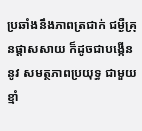ប្រឆាំងនឹងភាពត្រជាក់ ជម្ងឺគ្រុនផ្តាសសាយ ក៏ដូចជាបង្កើននូវ សមត្ថភាពប្រយុទ្ធ ជាមួយខ្មាំ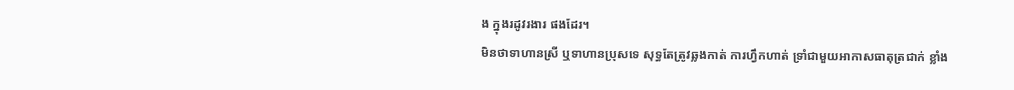ង ក្នុងរដូវរងារ ផងដែរ។
មិនថាទាហានស្រី ឬទាហានប្រុសទេ សុទ្ធតែត្រូវឆ្លងកាត់ ការហ្វឹកហាត់ ទ្រាំជាមួយអាកាសធាតុត្រជាក់ ខ្លាំង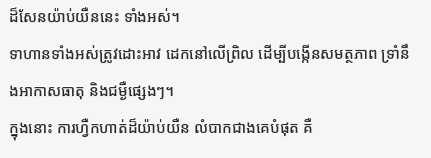ដ៏សែនយ៉ាប់យឺននេះ ទាំងអស់។
ទាហានទាំងអស់ត្រូវដោះអាវ ដេកនៅលើព្រិល ដើម្បីបង្កើនសមត្ថភាព ទ្រាំនឹងអាកាសធាតុ និងជម្ងឺផ្សេងៗ។
ក្នុងនោះ ការហ្វឺកហាត់ដ៏យ៉ាប់យឺន លំបាកជាងគេបំផុត គឺ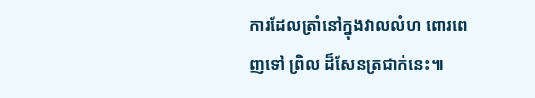ការដែលត្រាំនៅក្នុងវាលលំហ ពោរពេញទៅ ព្រិល ដ៏សែនត្រជាក់នេះ៕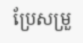ប្រែសម្រួ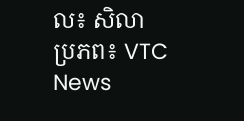ល៖ សិលា
ប្រភព៖ VTC News